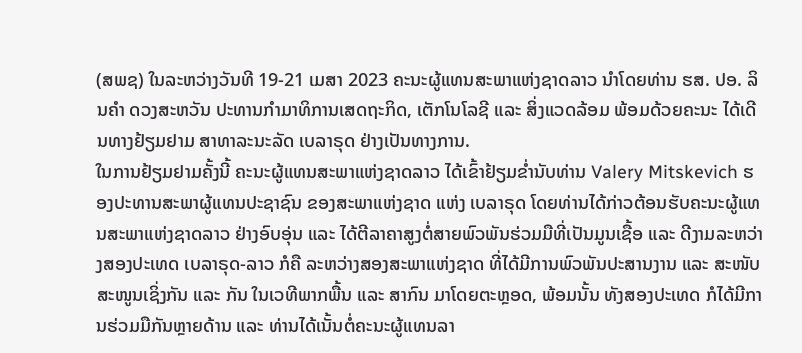(ສພຊ) ໃນລະຫວ່າງວັນທີ 19-21 ເມສາ 2023 ຄະນະຜູ້ແທນສະພາແຫ່ງຊາດລາວ ນຳໂດຍທ່ານ ຮສ. ປອ. ລິນຄຳ ດວງສະຫວັນ ປະທານກຳມາທິການເສດຖະກິດ, ເຕັກໂນໂລຊີ ແລະ ສິ່ງແວດລ້ອມ ພ້ອມດ້ວຍຄະນະ ໄດ້ເດີນທາງຢ້ຽມຢາມ ສາທາລະນະລັດ ເບລາຣຸດ ຢ່າງເປັນທາງການ.
ໃນການຢ້ຽມຢາມຄັ້ງນີ້ ຄະນະຜູ້ແທນສະພາແຫ່ງຊາດລາວ ໄດ້ເຂົ້າຢ້ຽມຂ່ຳນັບທ່ານ Valery Mitskevich ຮອງປະທານສະພາຜູ້ແທນປະຊາຊົນ ຂອງສະພາແຫ່ງຊາດ ແຫ່ງ ເບລາຣຸດ ໂດຍທ່ານໄດ້ກ່າວຕ້ອນຮັບຄະນະຜູ້ແທນສະພາແຫ່ງຊາດລາວ ຢ່າງອົບອຸ່ນ ແລະ ໄດ້ຕີລາຄາສູງຕໍ່ສາຍພົວພັນຮ່ວມມືທີ່ເປັນມູນເຊື້ອ ແລະ ດີງາມລະຫວ່າງສອງປະເທດ ເບລາຣຸດ-ລາວ ກໍຄື ລະຫວ່າງສອງສະພາແຫ່ງຊາດ ທີ່ໄດ້ມີການພົວພັນປະສານງານ ແລະ ສະໜັບສະໜູນເຊິ່ງກັນ ແລະ ກັນ ໃນເວທີພາກພື້ນ ແລະ ສາກົນ ມາໂດຍຕະຫຼອດ, ພ້ອມນັ້ນ ທັງສອງປະເທດ ກໍໄດ້ມີການຮ່ວມມືກັນຫຼາຍດ້ານ ແລະ ທ່ານໄດ້ເນັ້ນຕໍ່ຄະນະຜູ້ແທນລາ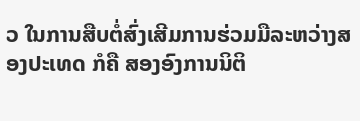ວ ໃນການສືບຕໍ່ສົ່ງເສີມການຮ່ວມມືລະຫວ່າງສອງປະເທດ ກໍຄື ສອງອົງການນິຕິ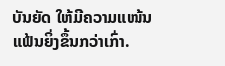ບັນຍັດ ໃຫ້ມີຄວາມແໜ້ນແຟ້ນຍິ່ງຂຶ້ນກວ່າເກົ່າ.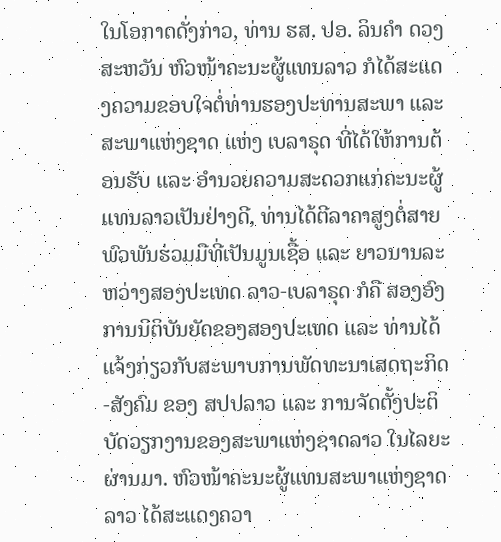ໃນໂອກາດດັ່ງກ່າວ, ທ່ານ ຮສ. ປອ. ລິນຄຳ ດວງສະຫວັນ ຫົວໜ້າຄະນະຜູ້ແທນລາວ ກໍໄດ້ສະແດງຄວາມຂອບໃຈຕໍ່ທ່ານຮອງປະທານສະພາ ແລະ ສະພາແຫ່ງຊາດ ແຫ່ງ ເບລາຣຸດ ທີ່ໄດ້ໃຫ້ການຕ້ອນຮັບ ແລະ ອຳນວຍຄວາມສະດວກແກ່ຄະນະຜູ້ແທນລາວເປັນຢ່າງດີ, ທ່ານໄດ້ຕີລາຄາສູງຕໍ່ສາຍພົວພັນຮ່ວມມືທີ່ເປັນມູນເຊື້ອ ແລະ ຍາວນານລະຫວ່າງສອງປະເທດ ລາວ-ເບລາຣຸດ ກໍຄື ສອງອົງການນິຕິບັນຍັດຂອງສອງປະເທດ ແລະ ທ່ານໄດ້ແຈ້ງກ່ຽວກັບສະພາບການພັດທະນາເສດຖະກິດ-ສັງຄົມ ຂອງ ສປປລາວ ແລະ ການຈັດຕັ້ງປະຕິບັດວຽກງານຂອງສະພາແຫ່ງຊາດລາວ ໃນໄລຍະຜ່ານມາ. ຫົວໜ້າຄະນະຜູ້ແທນສະພາແຫ່ງຊາດລາວ ໄດ້ສະແດງຄວາ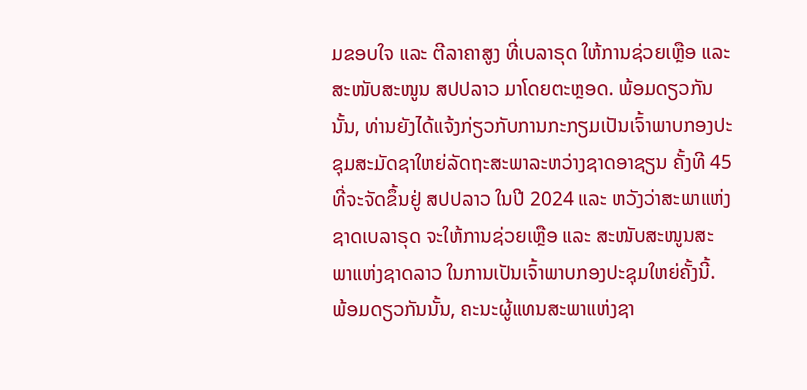ມຂອບໃຈ ແລະ ຕີລາຄາສູງ ທີ່ເບລາຣຸດ ໃຫ້ການຊ່ວຍເຫຼືອ ແລະ ສະໜັບສະໜູນ ສປປລາວ ມາໂດຍຕະຫຼອດ. ພ້ອມດຽວກັນນັ້ນ, ທ່ານຍັງໄດ້ແຈ້ງກ່ຽວກັບການກະກຽມເປັນເຈົ້າພາບກອງປະຊຸມສະມັດຊາໃຫຍ່ລັດຖະສະພາລະຫວ່າງຊາດອາຊຽນ ຄັ້ງທີ 45 ທີ່ຈະຈັດຂຶ້ນຢູ່ ສປປລາວ ໃນປີ 2024 ແລະ ຫວັງວ່າສະພາແຫ່ງຊາດເບລາຣຸດ ຈະໃຫ້ການຊ່ວຍເຫຼືອ ແລະ ສະໜັບສະໜູນສະພາແຫ່ງຊາດລາວ ໃນການເປັນເຈົ້າພາບກອງປະຊຸມໃຫຍ່ຄັ້ງນີ້. ພ້ອມດຽວກັນນັ້ນ, ຄະນະຜູ້ແທນສະພາແຫ່ງຊາ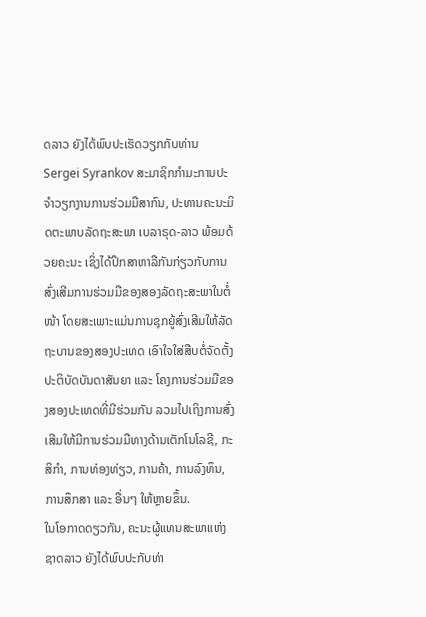ດລາວ ຍັງໄດ້ພົບປະເຮັດວຽກກັບທ່ານ Sergei Syrankov ສະມາຊິກກຳມະການປະຈຳວຽກງານການຮ່ວມມືສາກົນ, ປະທານຄະນະມິດຕະພາບລັດຖະສະພາ ເບລາຣຸດ-ລາວ ພ້ອມດ້ວຍຄະນະ ເຊິ່ງໄດ້ປຶກສາຫາລືກັນກ່ຽວກັບການສົ່ງເສີມການຮ່ວມມືຂອງສອງລັດຖະສະພາໃນຕໍ່ໜ້າ ໂດຍສະເພາະແມ່ນການຊຸກຍູ້ສົ່ງເສີມໃຫ້ລັດຖະບານຂອງສອງປະເທດ ເອົາໃຈໃສ່ສືບຕໍ່ຈັດຕັ້ງປະຕິບັດບັນດາສັນຍາ ແລະ ໂຄງການຮ່ວມມືຂອງສອງປະເທດທີ່ມີຮ່ວມກັນ ລວມໄປເຖິງການສົ່ງເສີມໃຫ້ມີການຮ່ວມມືທາງດ້ານເຕັກໂນໂລຊີ, ກະສິກຳ, ການທ່ອງທ່ຽວ, ການຄ້າ, ການລົງທຶນ, ການສຶກສາ ແລະ ອື່ນໆ ໃຫ້ຫຼາຍຂຶ້ນ.
ໃນໂອກາດດຽວກັນ, ຄະນະຜູ້ແທນສະພາແຫ່ງຊາດລາວ ຍັງໄດ້ພົບປະກັບທ່າ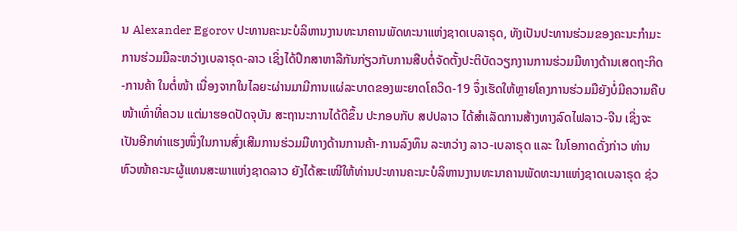ນ Alexander Egorov ປະທານຄະນະບໍລິຫານງານທະນາຄານພັດທະນາແຫ່ງຊາດເບລາຣຸດ, ທັງເປັນປະທານຮ່ວມຂອງຄະນະກຳມະການຮ່ວມມືລະຫວ່າງເບລາຣຸດ-ລາວ ເຊິ່ງໄດ້ປຶກສາຫາລືກັນກ່ຽວກັບການສືບຕໍ່ຈັດຕັ້ງປະຕິບັດວຽກງານການຮ່ວມມືທາງດ້ານເສດຖະກິດ-ການຄ້າ ໃນຕໍ່ໜ້າ ເນື່ອງຈາກໃນໄລຍະຜ່ານມາມີການແຜ່ລະບາດຂອງພະຍາດໂຄວິດ-19 ຈຶ່ງເຮັດໃຫ້ຫຼາຍໂຄງການຮ່ວມມືຍັງບໍ່ມີຄວາມຄືບໜ້າເທົ່າທີ່ຄວນ ແຕ່ມາຮອດປັດຈຸບັນ ສະຖານະການໄດ້ດີຂຶ້ນ ປະກອບກັບ ສປປລາວ ໄດ້ສຳເລັດການສ້າງທາງລົດໄຟລາວ-ຈີນ ເຊິ່ງຈະເປັນອີກທ່າແຮງໜຶ່ງໃນການສົ່ງເສີມການຮ່ວມມືທາງດ້ານການຄ້າ-ການລົງທຶນ ລະຫວ່າງ ລາວ-ເບລາຣຸດ ແລະ ໃນໂອກາດດັ່ງກ່າວ ທ່ານຫົວໜ້າຄະນະຜູ້ແທນສະພາແຫ່ງຊາດລາວ ຍັງໄດ້ສະເໜີໃຫ້ທ່ານປະທານຄະນະບໍລິຫານງານທະນາຄານພັດທະນາແຫ່ງຊາດເບລາຣຸດ ຊ່ວ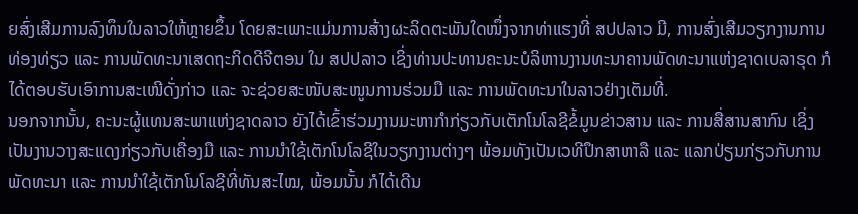ຍສົ່ງເສີມການລົງທຶນໃນລາວໃຫ້ຫຼາຍຂຶ້ນ ໂດຍສະເພາະແມ່ນການສ້າງຜະລິດຕະພັນໃດໜຶ່ງຈາກທ່າແຮງທີ່ ສປປລາວ ມີ, ການສົ່ງເສີມວຽກງານການທ່ອງທ່ຽວ ແລະ ການພັດທະນາເສດຖະກິດດີຈີຕອນ ໃນ ສປປລາວ ເຊິ່ງທ່ານປະທານຄະນະບໍລິຫານງານທະນາຄານພັດທະນາແຫ່ງຊາດເບລາຣຸດ ກໍໄດ້ຕອບຮັບເອົາການສະເໜີດັ່ງກ່າວ ແລະ ຈະຊ່ວຍສະໜັບສະໜູນການຮ່ວມມື ແລະ ການພັດທະນາໃນລາວຢ່າງເຕັມທີ່.
ນອກຈາກນັ້ນ, ຄະນະຜູ້ແທນສະພາແຫ່ງຊາດລາວ ຍັງໄດ້ເຂົ້າຮ່ວມງານມະຫາກຳກ່ຽວກັບເຕັກໂນໂລຊີຂໍ້ມູນຂ່າວສານ ແລະ ການສື່ສານສາກົນ ເຊິ່ງເປັນງານວາງສະແດງກ່ຽວກັບເຄື່ອງມື ແລະ ການນຳໃຊ້ເຕັກໂນໂລຊີໃນວຽກງານຕ່າງໆ ພ້ອມທັງເປັນເວທີປຶກສາຫາລື ແລະ ແລກປ່ຽນກ່ຽວກັບການພັດທະນາ ແລະ ການນຳໃຊ້ເຕັກໂນໂລຊີທີ່ທັນສະໄໝ, ພ້ອມນັ້ນ ກໍໄດ້ເດີນ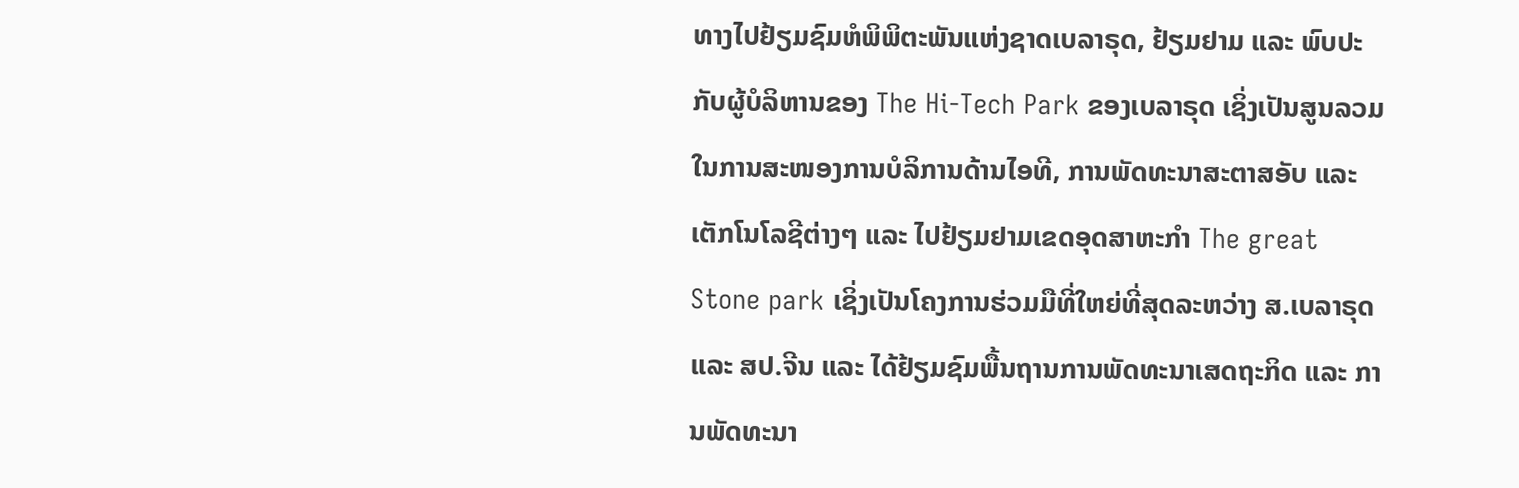ທາງໄປຢ້ຽມຊົມຫໍພິພິຕະພັນແຫ່ງຊາດເບລາຣຸດ, ຢ້ຽມຢາມ ແລະ ພົບປະກັບຜູ້ບໍລິຫານຂອງ The Hi-Tech Park ຂອງເບລາຣຸດ ເຊິ່ງເປັນສູນລວມໃນການສະໜອງການບໍລິການດ້ານໄອທີ, ການພັດທະນາສະຕາສອັບ ແລະ ເຕັກໂນໂລຊີຕ່າງໆ ແລະ ໄປຢ້ຽມຢາມເຂດອຸດສາຫະກຳ The great Stone park ເຊິ່ງເປັນໂຄງການຮ່ວມມືທີ່ໃຫຍ່ທີ່ສຸດລະຫວ່າງ ສ.ເບລາຣຸດ ແລະ ສປ.ຈີນ ແລະ ໄດ້ຢ້ຽມຊົມພື້ນຖານການພັດທະນາເສດຖະກິດ ແລະ ການພັດທະນາ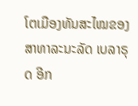ໂຕເມືອງທັນສະໄໝຂອງ ສາທາລະນະລັດ ເບລາຣຸດ ອີກ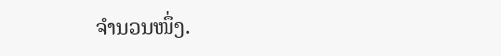ຈຳນວນໜຶ່ງ.